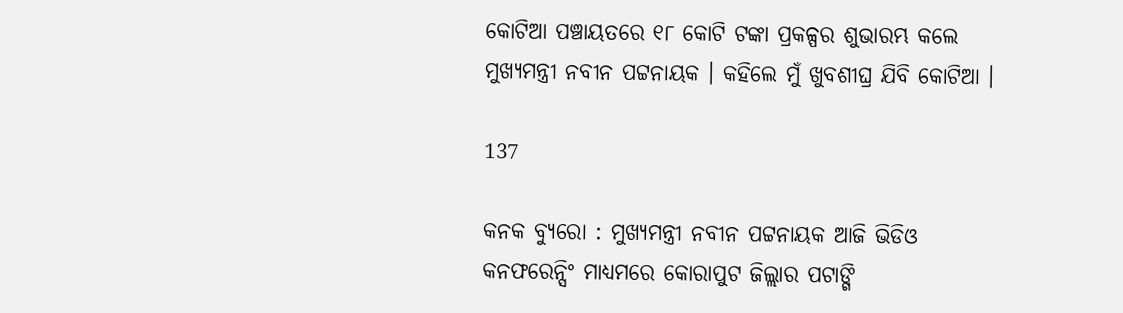କୋଟିଆ ପଞ୍ଚାୟତରେ ୧୮ କୋଟି ଟଙ୍କା ପ୍ରକଳ୍ପର ଶୁଭାରମ୍ଭ କଲେ ମୁଖ୍ୟମନ୍ତ୍ରୀ ନବୀନ ପଟ୍ଟନାୟକ । କହିଲେ ମୁଁ ଖୁବଶୀଘ୍ର ଯିବି କୋଟିଆ ।

137

କନକ ବ୍ୟୁରୋ : ମୁଖ୍ୟମନ୍ତ୍ରୀ ନବୀନ ପଟ୍ଟନାୟକ ଆଜି ଭିଡିଓ କନଫରେନ୍ସିଂ ମାଧ୍ୟମରେ କୋରାପୁଟ ଜିଲ୍ଲାର ପଟାଙ୍ଗି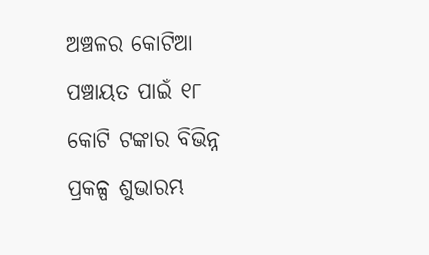ଅଞ୍ଚଳର କୋଟିଆ ପଞ୍ଚାୟତ ପାଇଁ ୧୮ କୋଟି ଟଙ୍କାର ବିଭିନ୍ନ ପ୍ରକଳ୍ପ ଶୁଭାରମ୍ଭ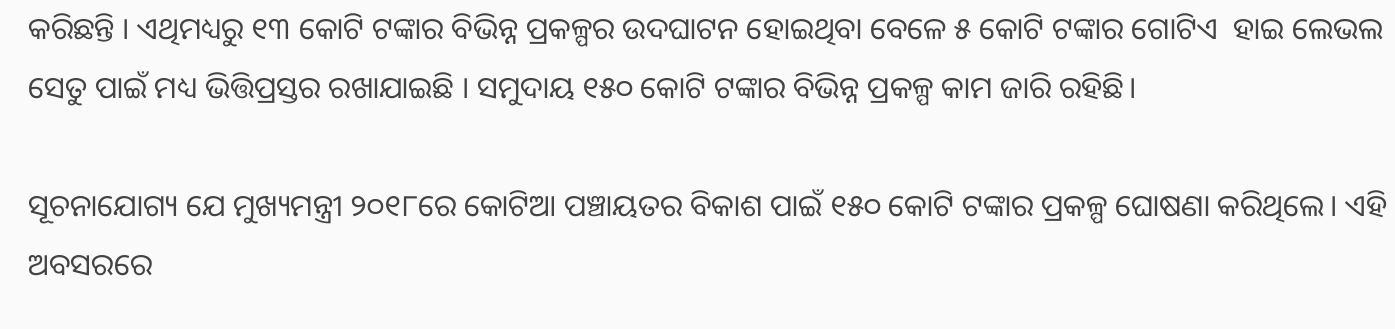କରିଛନ୍ତି । ଏଥିମଧ୍ୟରୁ ୧୩ କୋଟି ଟଙ୍କାର ବିଭିନ୍ନ ପ୍ରକଳ୍ପର ଉଦଘାଟନ ହୋଇଥିବା ବେଳେ ୫ କୋଟି ଟଙ୍କାର ଗୋଟିଏ  ହାଇ ଲେଭଲ ସେତୁ ପାଇଁ ମଧ୍ୟ ଭିତ୍ତିପ୍ରସ୍ତର ରଖାଯାଇଛି । ସମୁଦାୟ ୧୫୦ କୋଟି ଟଙ୍କାର ବିଭିନ୍ନ ପ୍ରକଳ୍ପ କାମ ଜାରି ରହିଛି।

ସୂଚନାଯୋଗ୍ୟ ଯେ ମୁଖ୍ୟମନ୍ତ୍ରୀ ୨୦୧୮ରେ କୋଟିଆ ପଞ୍ଚାୟତର ବିକାଶ ପାଇଁ ୧୫୦ କୋଟି ଟଙ୍କାର ପ୍ରକଳ୍ପ ଘୋଷଣା କରିଥିଲେ। ଏହି ଅବସରରେ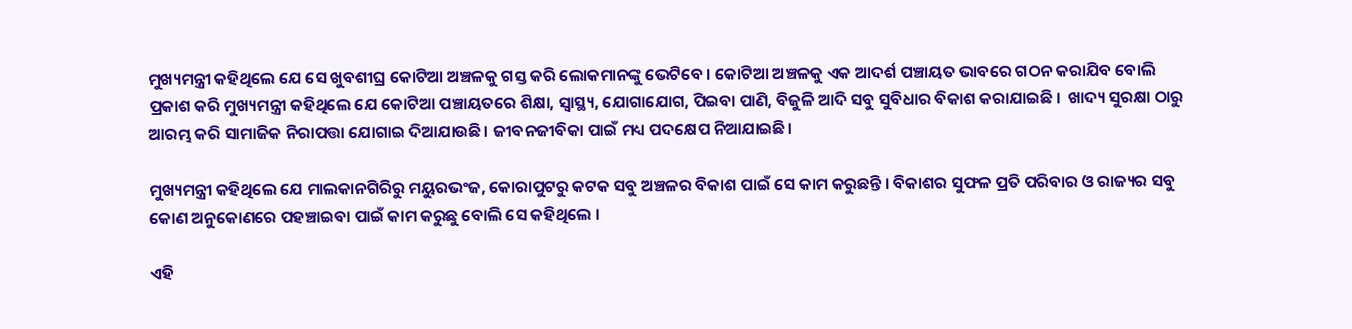ମୁଖ୍ୟମନ୍ତ୍ରୀ କହିଥିଲେ ଯେ ସେ ଖୁବଶୀଘ୍ର କୋଟିଆ ଅଞ୍ଚଳକୁ ଗସ୍ତ କରି ଲୋକମାନଙ୍କୁ ଭେଟିବେ । କୋଟିଆ ଅଞ୍ଚଳକୁ ଏକ ଆଦର୍ଶ ପଞ୍ଚାୟତ ଭାବରେ ଗଠନ କରାଯିବ ବୋଲି ପ୍ରକାଶ କରି ମୁଖ୍ୟମନ୍ତ୍ରୀ କହିଥିଲେ ଯେ କୋଟିଆ ପଞ୍ଚାୟତରେ ଶିକ୍ଷା, ସ୍ୱାସ୍ଥ୍ୟ, ଯୋଗାଯୋଗ, ପିଇବା ପାଣି, ବିଜୁଳି ଆଦି ସବୁ ସୁବିଧାର ବିକାଶ କରାଯାଇଛି ।  ଖାଦ୍ୟ ସୁରକ୍ଷା ଠାରୁ ଆରମ୍ଭ କରି ସାମାଜିକ ନିରାପତ୍ତା ଯୋଗାଇ ଦିଆଯାଉଛି। ଜୀବନଜୀବିକା ପାଇଁ ମଧ୍ୟ ପଦକ୍ଷେପ ନିଆଯାଇଛି।

ମୁଖ୍ୟମନ୍ତ୍ରୀ କହିଥିଲେ ଯେ ମାଲକାନଗିରିରୁ ମୟୁରଭଂଜ, କୋରାପୁଟରୁ କଟକ ସବୁ ଅଞ୍ଚଳର ବିକାଶ ପାଇଁ ସେ କାମ କରୁଛନ୍ତି । ବିକାଶର ସୁଫଳ ପ୍ରତି ପରିବାର ଓ ରାଜ୍ୟର ସବୁ କୋଣ ଅନୁକୋଣରେ ପହଞ୍ଚାଇବା ପାଇଁ କାମ କରୁଛୁ ବୋଲି ସେ କହିଥିଲେ ।

ଏହି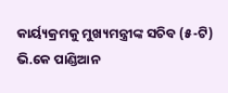କାର୍ୟ୍ୟକ୍ରମକୁ ମୁଖ୍ୟମନ୍ତ୍ରୀଙ୍କ ସଚିବ (୫-ଟି) ଭି.କେ ପାଣ୍ଡିଆନ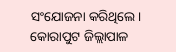ସଂଯୋଜନା କରିଥିଲେ। କୋରାପୁଟ ଜିଲ୍ଲାପାଳ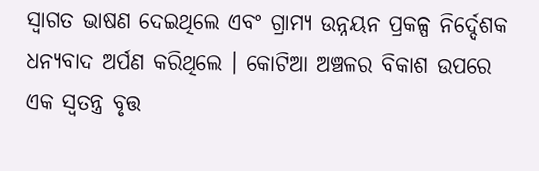ସ୍ୱାଗତ ଭାଷଣ ଦେଇଥିଲେ ଏବଂ ଗ୍ରାମ୍ୟ ଉନ୍ନୟନ ପ୍ରକଳ୍ପ ନିର୍ଦ୍ଦେଶକ ଧନ୍ୟବାଦ ଅର୍ପଣ କରିଥିଲେ । କୋଟିଆ ଅଞ୍ଚଳର ବିକାଶ ଉପରେ ଏକ ସ୍ୱତନ୍ତ୍ର ବୃତ୍ତ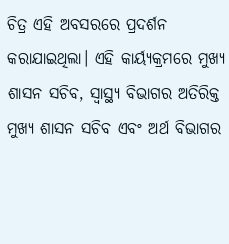ଚିତ୍ର ଏହି ଅବସରରେ ପ୍ରଦର୍ଶନ କରାଯାଇଥିଲା। ଏହି କାର୍ୟ୍ୟକ୍ରମରେ ମୁଖ୍ୟ ଶାସନ ସଚିବ, ସ୍ୱାସ୍ଥ୍ୟ ବିଭାଗର ଅତିରିକ୍ତ ମୁଖ୍ୟ ଶାସନ ସଚିବ ଏବଂ ଅର୍ଥ ବିଭାଗର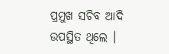ପ୍ରମୁଖ ସଚିବ ଆଦି ଉପସ୍ଥିତ ଥିଲେ ।